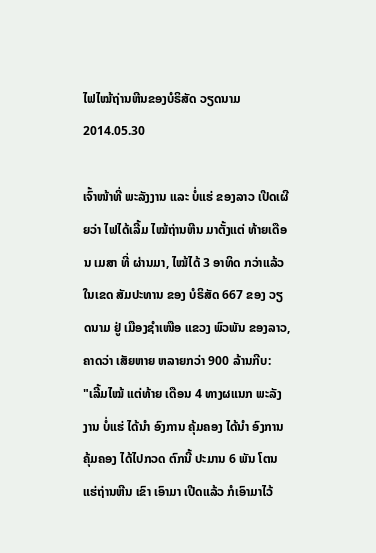ໄຟໄໝ້ຖ່ານຫີນຂອງບໍຣິສັດ ວຽດນາມ
2014.05.30

ເຈົ້າໜ້າທີ່ ພະລັງງານ ແລະ ບໍ່ແຮ່ ຂອງລາວ ເປີດເຜີຍວ່າ ໄຟໄດ້ເລີ້ມ ໄໝ້ຖ່ານຫີນ ມາຕັ້ງແຕ່ ທ້າຍເດືອນ ເມສາ ທີ່ ຜ່ານມາ, ໄໝ້ໄດ້ 3 ອາທິດ ກວ່າແລ້ວ ໃນເຂດ ສັມປະທານ ຂອງ ບໍຣິສັດ 667 ຂອງ ວຽດນາມ ຢູ່ ເມືອງຊໍາເໜືອ ແຂວງ ພົວພັນ ຂອງລາວ, ຄາດວ່າ ເສັຍຫາຍ ຫລາຍກວ່າ 900 ລ້ານກີບ:
"ເລີ້ມໄໝ້ ແຕ່ທ້າຍ ເດືອນ 4 ທາງຜແນກ ພະລັງງານ ບໍ່ແຮ່ ໄດ້ນໍາ ອົງການ ຄຸ້ມຄອງ ໄດ້ນໍາ ອົງການ ຄຸ້ມຄອງ ໄດ້ໄປກວດ ຕົກນີ້ ປະມານ 6 ພັນ ໂຕນ ແຮ່ຖ່ານຫີນ ເຂົາ ເອົາມາ ເປີດແລ້ວ ກໍເອົາມາໄວ້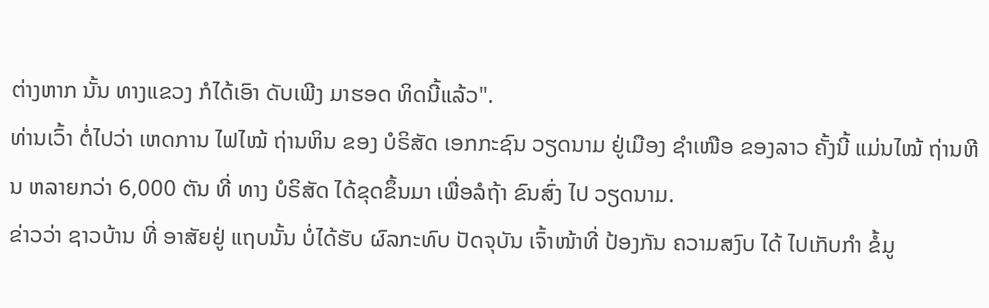ຕ່າງຫາກ ນັ້ນ ທາງແຂວງ ກໍໄດ້ເອົາ ດັບເພີງ ມາຮອດ ທິດນີ້ແລ້ວ".
ທ່ານເວົ້າ ຕໍ່ໄປວ່າ ເຫດການ ໄຟໄໝ້ ຖ່ານຫິນ ຂອງ ບໍຣິສັດ ເອກກະຊົນ ວຽດນາມ ຢູ່ເມືອງ ຊໍາເໜືອ ຂອງລາວ ຄັ້ງນີ້ ແມ່ນໄໝ້ ຖ່ານຫີນ ຫລາຍກວ່າ 6,000 ຕັນ ທີ່ ທາງ ບໍຣິສັດ ໄດ້ຂຸດຂຶ້ນມາ ເພື່ອລໍຖ້າ ຂົນສົ່ງ ໄປ ວຽດນາມ.
ຂ່າວວ່າ ຊາວບ້ານ ທີ່ ອາສັຍຢູ່ ແຖບນັ້ນ ບໍ່ໄດ້ຮັບ ຜົລກະທົບ ປັດຈຸບັນ ເຈົ້າໜ້າທີ່ ປ້ອງກັນ ຄວາມສງົບ ໄດ້ ໄປເກັບກໍາ ຂໍ້ມູ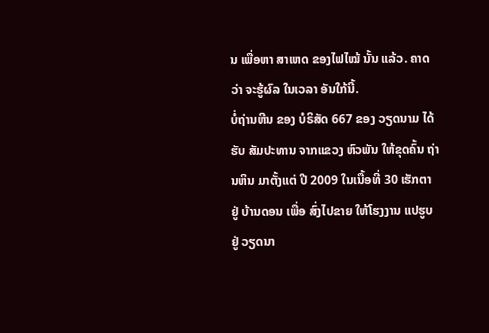ນ ເພື່ອຫາ ສາເຫດ ຂອງໄຟໄໝ້ ນັ້ນ ແລ້ວ. ຄາດວ່າ ຈະຮູ້ຜົລ ໃນເວລາ ອັນໃກ້ນີ້.
ບໍ່ຖ່ານຫີນ ຂອງ ບໍຣິສັດ 667 ຂອງ ວຽດນາມ ໄດ້ຮັບ ສັມປະທານ ຈາກແຂວງ ຫົວພັນ ໃຫ້ຂຸດຄົ້ນ ຖ່ານຫິນ ມາຕັ້ງແຕ່ ປີ 2009 ໃນເນື້ອທີ່ 30 ເຮັກຕາ ຢູ່ ບ້ານດອນ ເພື່ອ ສົ່ງໄປຂາຍ ໃຫ້ໂຮງງານ ແປຮູບ ຢູ່ ວຽດນາ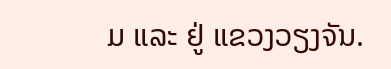ມ ແລະ ຢູ່ ແຂວງວຽງຈັນ.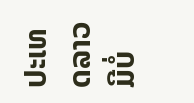ປະເທດລາວ ມີບໍ່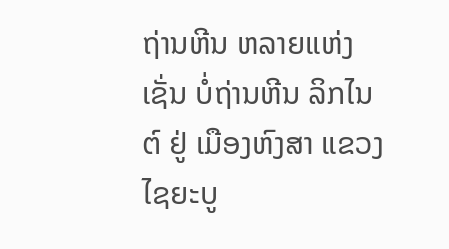ຖ່ານຫີນ ຫລາຍແຫ່ງ ເຊັ່ນ ບໍ່ຖ່ານຫີນ ລິກໄນຕ໌ ຢູ່ ເມືອງຫົງສາ ແຂວງ ໄຊຍະບູ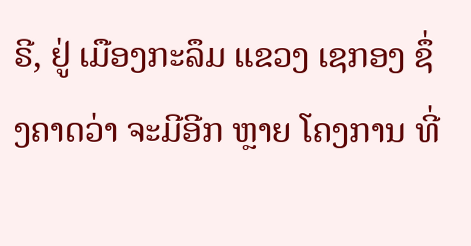ຣີ, ຢູ່ ເມືອງກະລຶມ ແຂວງ ເຊກອງ ຊຶ່ງຄາດວ່າ ຈະມີອີກ ຫຼາຍ ໂຄງການ ທີ່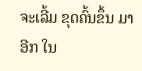ຈະເລີ້ມ ຂຸດຄົ້ນຂຶ້ນ ມາອີກ ໃນ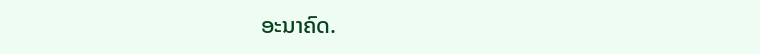ອະນາຄົດ.